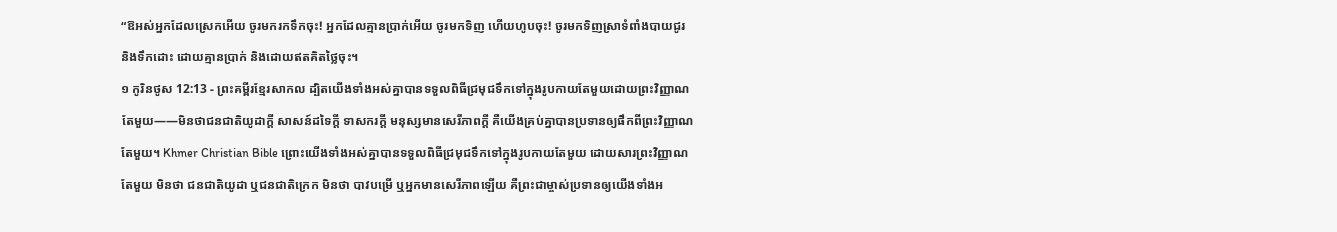“ឱអស់អ្នកដែលស្រេកអើយ ចូរមករកទឹកចុះ! អ្នកដែលគ្មានប្រាក់អើយ ចូរមកទិញ ហើយហូបចុះ! ចូរមកទិញស្រាទំពាំងបាយជូរ និងទឹកដោះ ដោយគ្មានប្រាក់ និងដោយឥតគិតថ្លៃចុះ។
១ កូរិនថូស 12:13 - ព្រះគម្ពីរខ្មែរសាកល ដ្បិតយើងទាំងអស់គ្នាបានទទួលពិធីជ្រមុជទឹកទៅក្នុងរូបកាយតែមួយដោយព្រះវិញ្ញាណតែមួយ——មិនថាជនជាតិយូដាក្ដី សាសន៍ដទៃក្ដី ទាសករក្ដី មនុស្សមានសេរីភាពក្ដី គឺយើងគ្រប់គ្នាបានប្រទានឲ្យផឹកពីព្រះវិញ្ញាណតែមួយ។ Khmer Christian Bible ព្រោះយើងទាំងអស់គ្នាបានទទួលពិធីជ្រមុជទឹកទៅក្នុងរូបកាយតែមួយ ដោយសារព្រះវិញ្ញាណតែមួយ មិនថា ជនជាតិយូដា ឬជនជាតិក្រេក មិនថា បាវបម្រើ ឬអ្នកមានសេរីភាពឡើយ គឺព្រះជាម្ចាស់ប្រទានឲ្យយើងទាំងអ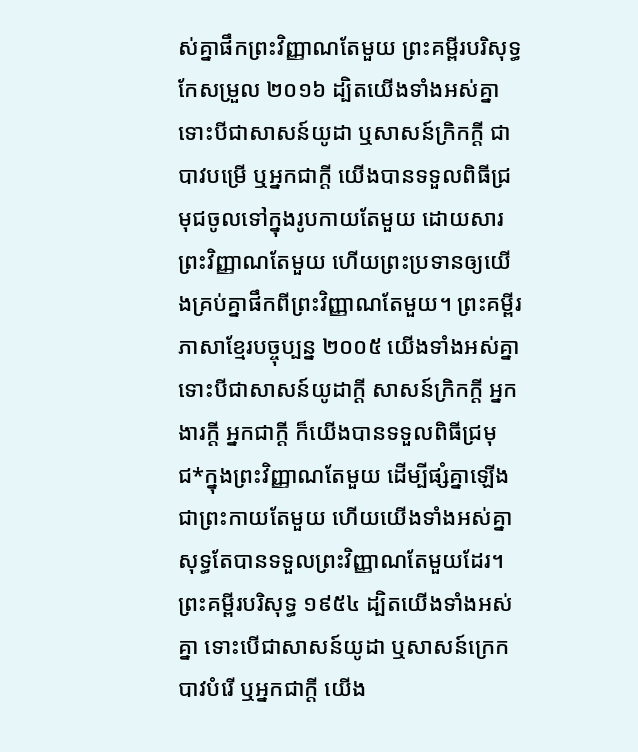ស់គ្នាផឹកព្រះវិញ្ញាណតែមួយ ព្រះគម្ពីរបរិសុទ្ធកែសម្រួល ២០១៦ ដ្បិតយើងទាំងអស់គ្នា ទោះបីជាសាសន៍យូដា ឬសាសន៍ក្រិកក្ដី ជាបាវបម្រើ ឬអ្នកជាក្តី យើងបានទទួលពិធីជ្រមុជចូលទៅក្នុងរូបកាយតែមួយ ដោយសារព្រះវិញ្ញាណតែមួយ ហើយព្រះប្រទានឲ្យយើងគ្រប់គ្នាផឹកពីព្រះវិញ្ញាណតែមួយ។ ព្រះគម្ពីរភាសាខ្មែរបច្ចុប្បន្ន ២០០៥ យើងទាំងអស់គ្នា ទោះបីជាសាសន៍យូដាក្ដី សាសន៍ក្រិកក្ដី អ្នកងារក្ដី អ្នកជាក្ដី ក៏យើងបានទទួលពិធីជ្រមុជ*ក្នុងព្រះវិញ្ញាណតែមួយ ដើម្បីផ្សំគ្នាឡើងជាព្រះកាយតែមួយ ហើយយើងទាំងអស់គ្នាសុទ្ធតែបានទទួលព្រះវិញ្ញាណតែមួយដែរ។ ព្រះគម្ពីរបរិសុទ្ធ ១៩៥៤ ដ្បិតយើងទាំងអស់គ្នា ទោះបើជាសាសន៍យូដា ឬសាសន៍ក្រេក បាវបំរើ ឬអ្នកជាក្តី យើង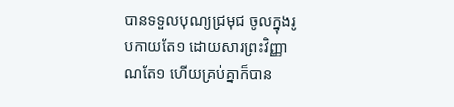បានទទួលបុណ្យជ្រមុជ ចូលក្នុងរូបកាយតែ១ ដោយសារព្រះវិញ្ញាណតែ១ ហើយគ្រប់គ្នាក៏បាន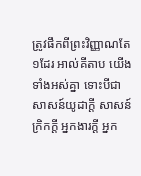ត្រូវផឹកពីព្រះវិញ្ញាណតែ១ដែរ អាល់គីតាប យើងទាំងអស់គ្នា ទោះបីជាសាសន៍យូដាក្ដី សាសន៍ក្រិកក្ដី អ្នកងារក្ដី អ្នក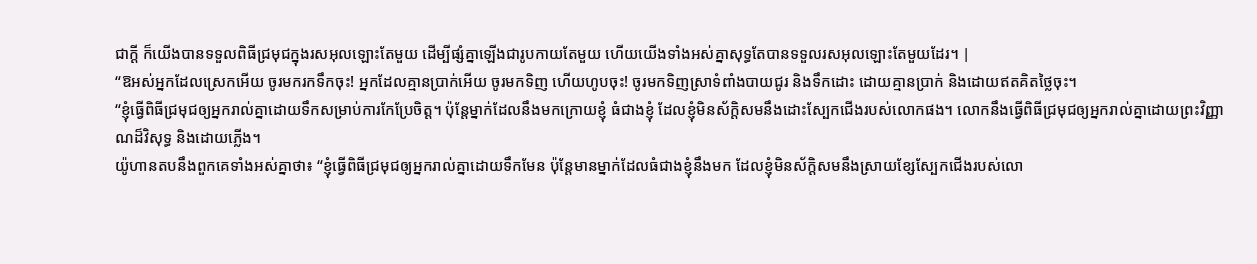ជាក្ដី ក៏យើងបានទទួលពិធីជ្រមុជក្នុងរសអុលឡោះតែមួយ ដើម្បីផ្សំគ្នាឡើងជារូបកាយតែមួយ ហើយយើងទាំងអស់គ្នាសុទ្ធតែបានទទួលរសអុលឡោះតែមួយដែរ។ |
“ឱអស់អ្នកដែលស្រេកអើយ ចូរមករកទឹកចុះ! អ្នកដែលគ្មានប្រាក់អើយ ចូរមកទិញ ហើយហូបចុះ! ចូរមកទិញស្រាទំពាំងបាយជូរ និងទឹកដោះ ដោយគ្មានប្រាក់ និងដោយឥតគិតថ្លៃចុះ។
“ខ្ញុំធ្វើពិធីជ្រមុជឲ្យអ្នករាល់គ្នាដោយទឹកសម្រាប់ការកែប្រែចិត្ត។ ប៉ុន្តែម្នាក់ដែលនឹងមកក្រោយខ្ញុំ ធំជាងខ្ញុំ ដែលខ្ញុំមិនស័ក្ដិសមនឹងដោះស្បែកជើងរបស់លោកផង។ លោកនឹងធ្វើពិធីជ្រមុជឲ្យអ្នករាល់គ្នាដោយព្រះវិញ្ញាណដ៏វិសុទ្ធ និងដោយភ្លើង។
យ៉ូហានតបនឹងពួកគេទាំងអស់គ្នាថា៖ “ខ្ញុំធ្វើពិធីជ្រមុជឲ្យអ្នករាល់គ្នាដោយទឹកមែន ប៉ុន្តែមានម្នាក់ដែលធំជាងខ្ញុំនឹងមក ដែលខ្ញុំមិនស័ក្ដិសមនឹងស្រាយខ្សែស្បែកជើងរបស់លោ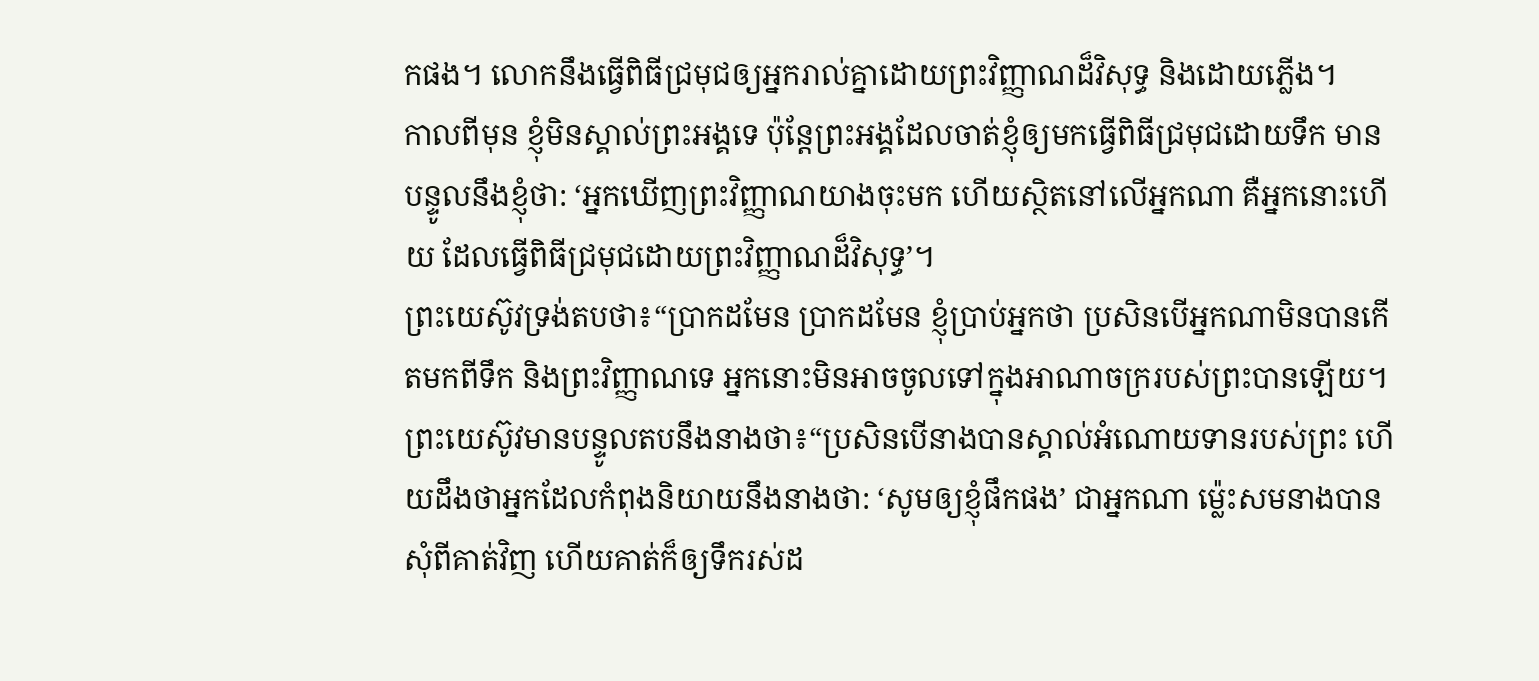កផង។ លោកនឹងធ្វើពិធីជ្រមុជឲ្យអ្នករាល់គ្នាដោយព្រះវិញ្ញាណដ៏វិសុទ្ធ និងដោយភ្លើង។
កាលពីមុន ខ្ញុំមិនស្គាល់ព្រះអង្គទេ ប៉ុន្តែព្រះអង្គដែលចាត់ខ្ញុំឲ្យមកធ្វើពិធីជ្រមុជដោយទឹក មានបន្ទូលនឹងខ្ញុំថា: ‘អ្នកឃើញព្រះវិញ្ញាណយាងចុះមក ហើយស្ថិតនៅលើអ្នកណា គឺអ្នកនោះហើយ ដែលធ្វើពិធីជ្រមុជដោយព្រះវិញ្ញាណដ៏វិសុទ្ធ’។
ព្រះយេស៊ូវទ្រង់តបថា៖“ប្រាកដមែន ប្រាកដមែន ខ្ញុំប្រាប់អ្នកថា ប្រសិនបើអ្នកណាមិនបានកើតមកពីទឹក និងព្រះវិញ្ញាណទេ អ្នកនោះមិនអាចចូលទៅក្នុងអាណាចក្ររបស់ព្រះបានឡើយ។
ព្រះយេស៊ូវមានបន្ទូលតបនឹងនាងថា៖“ប្រសិនបើនាងបានស្គាល់អំណោយទានរបស់ព្រះ ហើយដឹងថាអ្នកដែលកំពុងនិយាយនឹងនាងថា: ‘សូមឲ្យខ្ញុំផឹកផង’ ជាអ្នកណា ម្ល៉េះសមនាងបានសុំពីគាត់វិញ ហើយគាត់ក៏ឲ្យទឹករស់ដ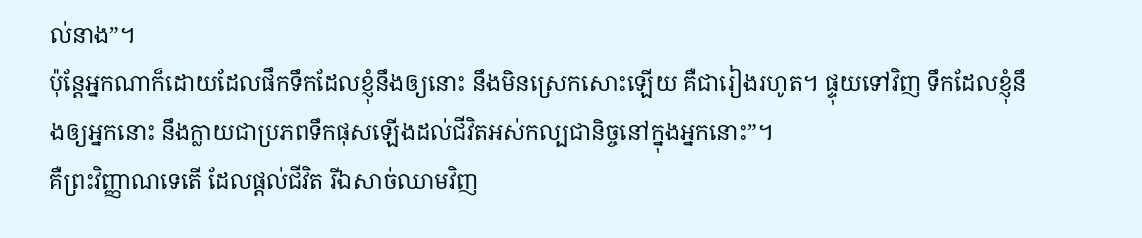ល់នាង”។
ប៉ុន្តែអ្នកណាក៏ដោយដែលផឹកទឹកដែលខ្ញុំនឹងឲ្យនោះ នឹងមិនស្រេកសោះឡើយ គឺជារៀងរហូត។ ផ្ទុយទៅវិញ ទឹកដែលខ្ញុំនឹងឲ្យអ្នកនោះ នឹងក្លាយជាប្រភពទឹកផុសឡើងដល់ជីវិតអស់កល្បជានិច្ចនៅក្នុងអ្នកនោះ”។
គឺព្រះវិញ្ញាណទេតើ ដែលផ្ដល់ជីវិត រីឯសាច់ឈាមវិញ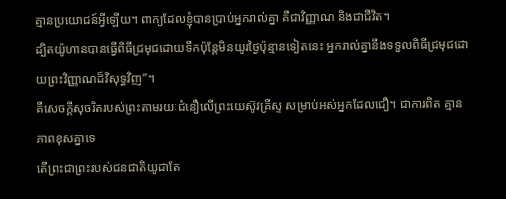គ្មានប្រយោជន៍អ្វីឡើយ។ ពាក្យដែលខ្ញុំបានប្រាប់អ្នករាល់គ្នា គឺជាវិញ្ញាណ និងជាជីវិត។
ដ្បិតយ៉ូហានបានធ្វើពិធីជ្រមុជដោយទឹកប៉ុន្តែមិនយូរថ្ងៃប៉ុន្មានទៀតនេះ អ្នករាល់គ្នានឹងទទួលពិធីជ្រមុជដោយព្រះវិញ្ញាណដ៏វិសុទ្ធវិញ”។
គឺសេចក្ដីសុចរិតរបស់ព្រះតាមរយៈជំនឿលើព្រះយេស៊ូវគ្រីស្ទ សម្រាប់អស់អ្នកដែលជឿ។ ជាការពិត គ្មានភាពខុសគ្នាទេ
តើព្រះជាព្រះរបស់ជនជាតិយូដាតែ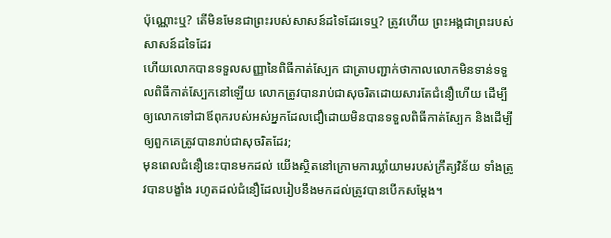ប៉ុណ្ណោះឬ? តើមិនមែនជាព្រះរបស់សាសន៍ដទៃដែរទេឬ? ត្រូវហើយ ព្រះអង្គជាព្រះរបស់សាសន៍ដទៃដែរ
ហើយលោកបានទទួលសញ្ញានៃពិធីកាត់ស្បែក ជាត្រាបញ្ជាក់ថាកាលលោកមិនទាន់ទទួលពិធីកាត់ស្បែកនៅឡើយ លោកត្រូវបានរាប់ជាសុចរិតដោយសារតែជំនឿហើយ ដើម្បីឲ្យលោកទៅជាឪពុករបស់អស់អ្នកដែលជឿដោយមិនបានទទួលពិធីកាត់ស្បែក និងដើម្បីឲ្យពួកគេត្រូវបានរាប់ជាសុចរិតដែរ;
មុនពេលជំនឿនេះបានមកដល់ យើងស្ថិតនៅក្រោមការឃ្លាំយាមរបស់ក្រឹត្យវិន័យ ទាំងត្រូវបានបង្ខាំង រហូតដល់ជំនឿដែលរៀបនឹងមកដល់ត្រូវបានបើកសម្ដែង។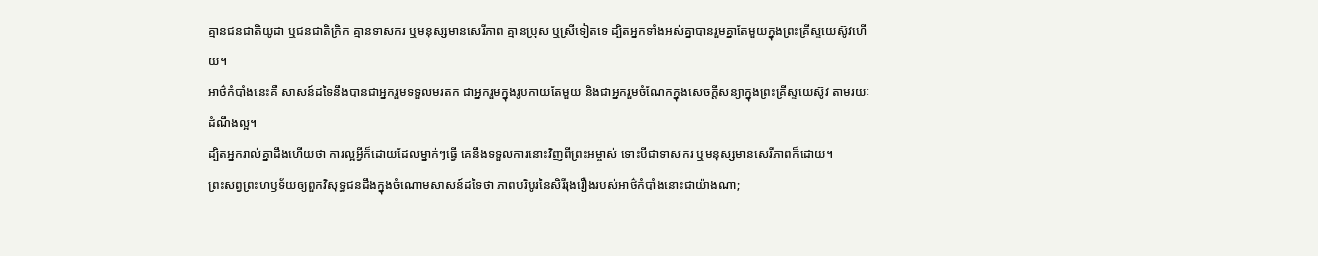គ្មានជនជាតិយូដា ឬជនជាតិក្រិក គ្មានទាសករ ឬមនុស្សមានសេរីភាព គ្មានប្រុស ឬស្រីទៀតទេ ដ្បិតអ្នកទាំងអស់គ្នាបានរួមគ្នាតែមួយក្នុងព្រះគ្រីស្ទយេស៊ូវហើយ។
អាថ៌កំបាំងនេះគឺ សាសន៍ដទៃនឹងបានជាអ្នករួមទទួលមរតក ជាអ្នករួមក្នុងរូបកាយតែមួយ និងជាអ្នករួមចំណែកក្នុងសេចក្ដីសន្យាក្នុងព្រះគ្រីស្ទយេស៊ូវ តាមរយៈដំណឹងល្អ។
ដ្បិតអ្នករាល់គ្នាដឹងហើយថា ការល្អអ្វីក៏ដោយដែលម្នាក់ៗធ្វើ គេនឹងទទួលការនោះវិញពីព្រះអម្ចាស់ ទោះបីជាទាសករ ឬមនុស្សមានសេរីភាពក៏ដោយ។
ព្រះសព្វព្រះហឫទ័យឲ្យពួកវិសុទ្ធជនដឹងក្នុងចំណោមសាសន៍ដទៃថា ភាពបរិបូរនៃសិរីរុងរឿងរបស់អាថ៌កំបាំងនោះជាយ៉ាងណា;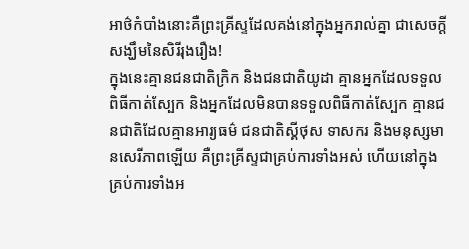អាថ៌កំបាំងនោះគឺព្រះគ្រីស្ទដែលគង់នៅក្នុងអ្នករាល់គ្នា ជាសេចក្ដីសង្ឃឹមនៃសិរីរុងរឿង!
ក្នុងនេះគ្មានជនជាតិក្រិក និងជនជាតិយូដា គ្មានអ្នកដែលទទួលពិធីកាត់ស្បែក និងអ្នកដែលមិនបានទទួលពិធីកាត់ស្បែក គ្មានជនជាតិដែលគ្មានអារ្យធម៌ ជនជាតិស្គីថុស ទាសករ និងមនុស្សមានសេរីភាពឡើយ គឺព្រះគ្រីស្ទជាគ្រប់ការទាំងអស់ ហើយនៅក្នុងគ្រប់ការទាំងអ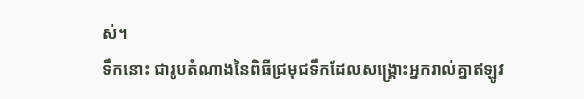ស់។
ទឹកនោះ ជារូបតំណាងនៃពិធីជ្រមុជទឹកដែលសង្គ្រោះអ្នករាល់គ្នាឥឡូវ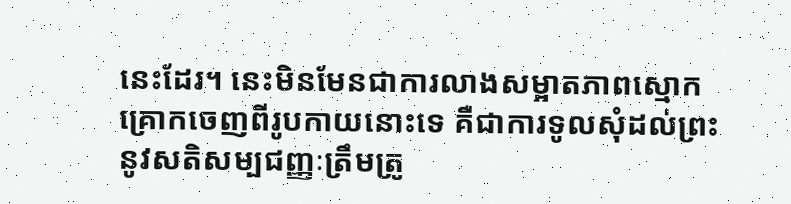នេះដែរ។ នេះមិនមែនជាការលាងសម្អាតភាពស្មោកគ្រោកចេញពីរូបកាយនោះទេ គឺជាការទូលសុំដល់ព្រះនូវសតិសម្បជញ្ញៈត្រឹមត្រូ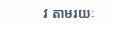វ តាមរយៈ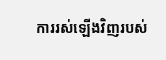ការរស់ឡើងវិញរបស់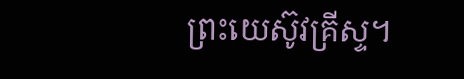ព្រះយេស៊ូវគ្រីស្ទ។